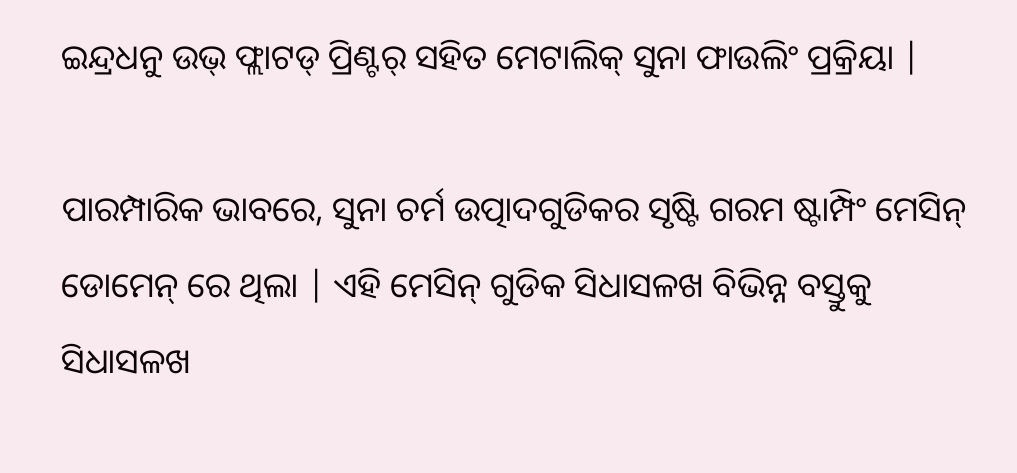ଇନ୍ଦ୍ରଧନୁ ଉଭ୍ ଫ୍ଲାଟଡ୍ ପ୍ରିଣ୍ଟର୍ ସହିତ ମେଟାଲିକ୍ ସୁନା ଫାଉଲିଂ ପ୍ରକ୍ରିୟା |

ପାରମ୍ପାରିକ ଭାବରେ, ସୁନା ଚର୍ମ ଉତ୍ପାଦଗୁଡିକର ସୃଷ୍ଟି ଗରମ ଷ୍ଟାମ୍ପିଂ ମେସିନ୍ ଡୋମେନ୍ ରେ ଥିଲା | ଏହି ମେସିନ୍ ଗୁଡିକ ସିଧାସଳଖ ବିଭିନ୍ନ ବସ୍ତୁକୁ ସିଧାସଳଖ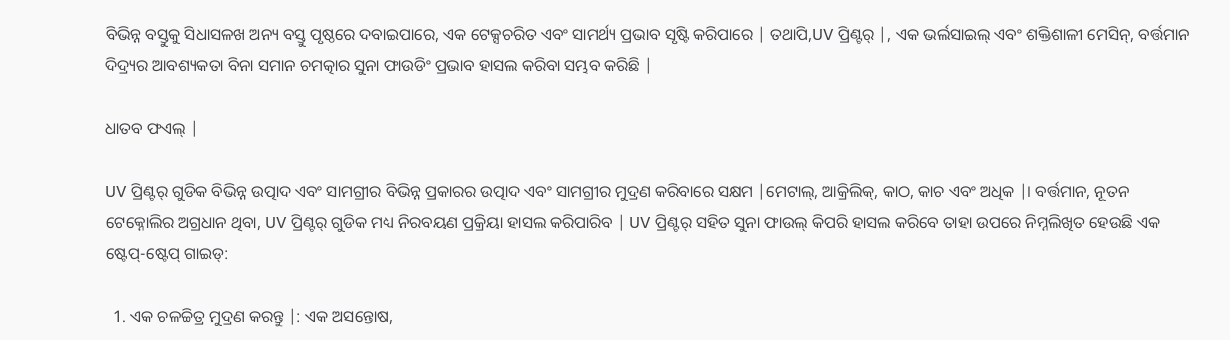ବିଭିନ୍ନ ବସ୍ତୁକୁ ସିଧାସଳଖ ଅନ୍ୟ ବସ୍ତୁ ପୃଷ୍ଠରେ ଦବାଇପାରେ, ଏକ ଟେକ୍ସଚରିତ ଏବଂ ସାମର୍ଥ୍ୟ ପ୍ରଭାବ ସୃଷ୍ଟି କରିପାରେ | ତଥାପି,UV ପ୍ରିଣ୍ଟର୍ |, ଏକ ଭର୍ଲସାଇଲ୍ ଏବଂ ଶକ୍ତିଶାଳୀ ମେସିନ୍, ବର୍ତ୍ତମାନ ଦିଦ୍ର୍ୟର ଆବଶ୍ୟକତା ବିନା ସମାନ ଚମତ୍କାର ସୁନା ଫାଉଡିଂ ପ୍ରଭାବ ହାସଲ କରିବା ସମ୍ଭବ କରିଛି |

ଧାତବ ଫଏଲ୍ |

UV ପ୍ରିଣ୍ଟର୍ ଗୁଡିକ ବିଭିନ୍ନ ଉତ୍ପାଦ ଏବଂ ସାମଗ୍ରୀର ବିଭିନ୍ନ ପ୍ରକାରର ଉତ୍ପାଦ ଏବଂ ସାମଗ୍ରୀର ମୁଦ୍ରଣ କରିବାରେ ସକ୍ଷମ |ମେଟାଲ୍, ଆକ୍ରିଲିକ୍, କାଠ, କାଚ ଏବଂ ଅଧିକ |। ବର୍ତ୍ତମାନ, ନୂତନ ଟେକ୍ନୋଲିର ଅଗ୍ରଧାନ ଥିବା, UV ପ୍ରିଣ୍ଟର୍ ଗୁଡିକ ମଧ୍ୟ ନିରବୟଣ ପ୍ରକ୍ରିୟା ହାସଲ କରିପାରିବ | UV ପ୍ରିଣ୍ଟର୍ ସହିତ ସୁନା ଫାଉଲ୍ କିପରି ହାସଲ କରିବେ ତାହା ଉପରେ ନିମ୍ନଲିଖିତ ହେଉଛି ଏକ ଷ୍ଟେପ୍-ଷ୍ଟେପ୍ ଗାଇଡ୍:

  1. ଏକ ଚଳଚ୍ଚିତ୍ର ମୁଦ୍ରଣ କରନ୍ତୁ |: ଏକ ଅସନ୍ତୋଷ,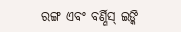ରଙ୍ଗ ଏବଂ ବର୍ଣ୍ଣିସ୍ ଇଙ୍କି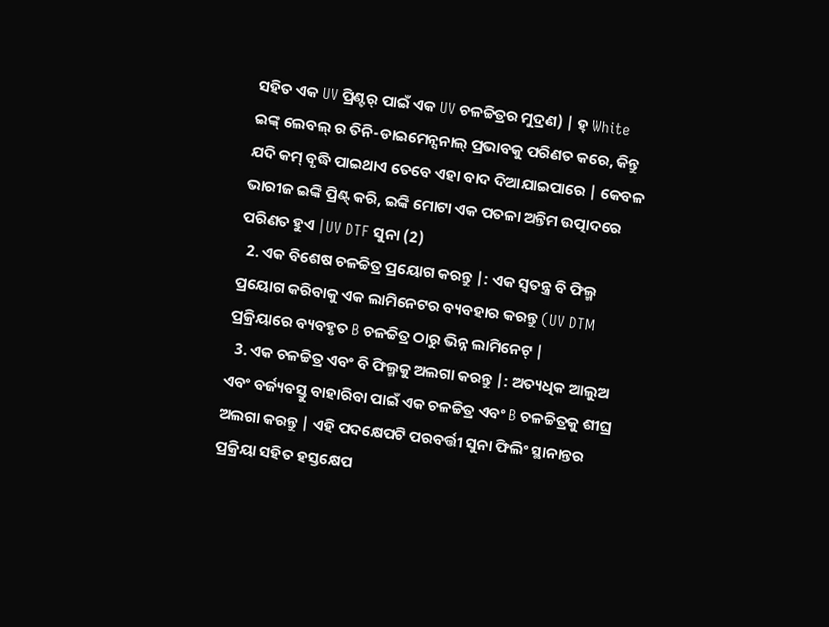ସହିତ ଏକ UV ପ୍ରିଣ୍ଟର୍ ପାଇଁ ଏକ UV ଚଳଚ୍ଚିତ୍ରର ମୁଦ୍ରଣ) | ହ୍ White ଇଙ୍କ୍ ଲେବଲ୍ ର ତିନି-ଡାଇମେନ୍ସନାଲ୍ ପ୍ରଭାବକୁ ପରିଣତ କରେ, କିନ୍ତୁ ଯଦି କମ୍ ବୃଦ୍ଧି ପାଇଥାଏ ତେବେ ଏହା ବାଦ ଦିଆଯାଇପାରେ | କେବଳ ଭାରୀଜ ଇଙ୍କି ପ୍ରିଣ୍ଟ୍ କରି, ଇଙ୍କି ମୋଟା ଏକ ପତଳା ଅନ୍ତିମ ଉତ୍ପାଦରେ ପରିଣତ ହୁଏ |UV DTF ସୁନା (2)
  2. ଏକ ବିଶେଷ ଚଳଚ୍ଚିତ୍ର ପ୍ରୟୋଗ କରନ୍ତୁ |: ଏକ ସ୍ୱତନ୍ତ୍ର ବି ଫିଲ୍ମ ପ୍ରୟୋଗ କରିବାକୁ ଏକ ଲାମିନେଟର ବ୍ୟବହାର କରନ୍ତୁ (UV DTM ପ୍ରକ୍ରିୟାରେ ବ୍ୟବହୃତ B ଚଳଚ୍ଚିତ୍ର ଠାରୁ ଭିନ୍ନ ଲାମିନେଟ୍ |
  3. ଏକ ଚଳଚ୍ଚିତ୍ର ଏବଂ ବି ଫିଲ୍ମକୁ ଅଲଗା କରନ୍ତୁ |: ଅତ୍ୟଧିକ ଆଲୁଅ ଏବଂ ବର୍ଜ୍ୟବସ୍ତୁ ବାହାରିବା ପାଇଁ ଏକ ଚଳଚ୍ଚିତ୍ର ଏବଂ B ଚଳଚ୍ଚିତ୍ରକୁ ଶୀଘ୍ର ଅଲଗା କରନ୍ତୁ | ଏହି ପଦକ୍ଷେପଟି ପରବର୍ତ୍ତୀ ସୁନା ଫିଲିଂ ସ୍ଥାନାନ୍ତର ପ୍ରକ୍ରିୟା ସହିତ ହସ୍ତକ୍ଷେପ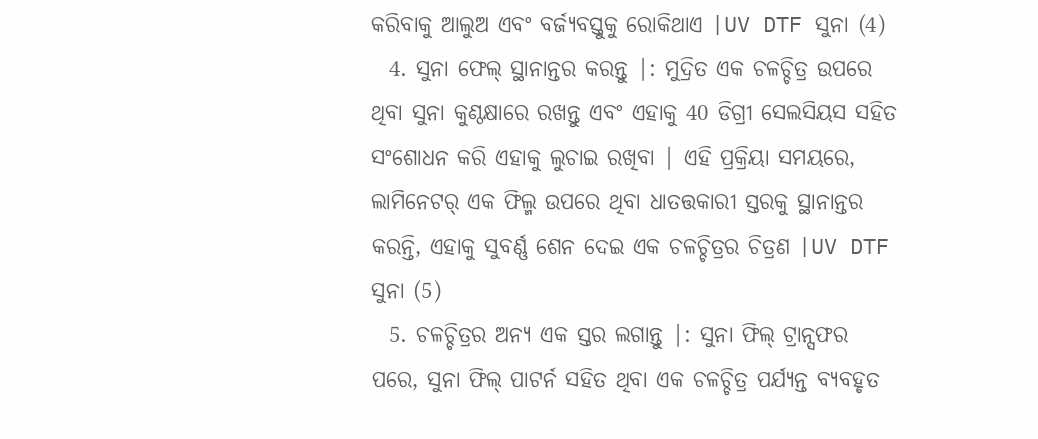କରିବାକୁ ଆଲୁଅ ଏବଂ ବର୍ଜ୍ୟବସ୍ତୁକୁ ରୋକିଥାଏ |UV DTF ସୁନା (4)
  4. ସୁନା ଫେଲ୍ ସ୍ଥାନାନ୍ତର କରନ୍ତୁ |: ମୁଦ୍ରିତ ଏକ ଚଳଚ୍ଚିତ୍ର ଉପରେ ଥିବା ସୁନା କୁଣ୍ଠକ୍ଷାରେ ରଖନ୍ତୁ ଏବଂ ଏହାକୁ 40 ଡିଗ୍ରୀ ସେଲସିୟସ ସହିତ ସଂଶୋଧନ କରି ଏହାକୁ ଲୁଚାଇ ରଖିବା | ଏହି ପ୍ରକ୍ରିୟା ସମୟରେ, ଲାମିନେଟର୍ ଏକ ଫିଲ୍ମ ଉପରେ ଥିବା ଧାତତ୍ତକାରୀ ସ୍ତରକୁ ସ୍ଥାନାନ୍ତର କରନ୍ତି, ଏହାକୁ ସୁବର୍ଣ୍ଣ ଶେନ ଦେଇ ଏକ ଚଳଚ୍ଚିତ୍ରର ଚିତ୍ରଣ |UV DTF ସୁନା (5)
  5. ଚଳଚ୍ଚିତ୍ରର ଅନ୍ୟ ଏକ ସ୍ତର ଲଗାନ୍ତୁ |: ସୁନା ଫିଲ୍ ଟ୍ରାନ୍ସଫର ପରେ, ସୁନା ଫିଲ୍ ପାଟର୍ନ ସହିତ ଥିବା ଏକ ଚଳଚ୍ଚିତ୍ର ପର୍ଯ୍ୟନ୍ତ ବ୍ୟବହୃତ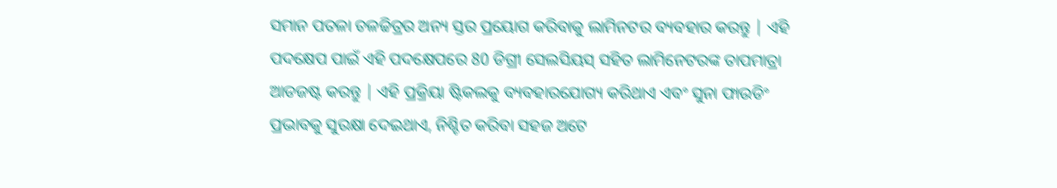ସମାନ ପତଳା ଚଳଚ୍ଚିତ୍ରର ଅନ୍ୟ ସ୍ତର ପ୍ରୟୋଗ କରିବାକୁ ଲାମିନଟର ବ୍ୟବହାର କରନ୍ତୁ | ଏହି ପଦକ୍ଷେପ ପାଇଁ ଏହି ପଦକ୍ଷେପରେ 80 ଡିଗ୍ରୀ ସେଲସିୟସ୍ ସହିତ ଲାମିନେଟରଙ୍କ ତାପମାତ୍ରା ଆଡଜଷ୍ଟ କରନ୍ତୁ | ଏହି ପ୍ରକ୍ରିୟା ଷ୍ଟିକଲକୁ ବ୍ୟବହାରଯୋଗ୍ୟ କରିଥାଏ ଏବଂ ସୁନା ଫାଉଡିଂ ପ୍ରଭାବକୁ ସୁରକ୍ଷା ଦେଇଥାଏ, ନିଶ୍ଚିତ କରିବା ସହଜ ଅଟେ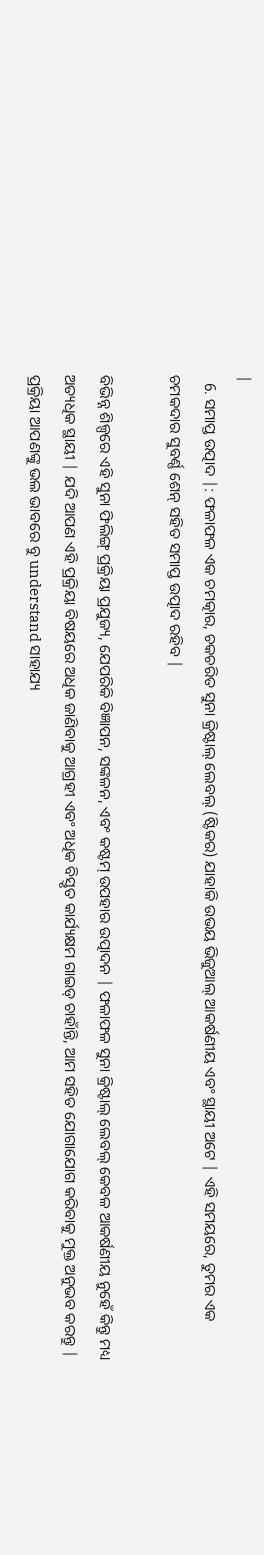|
  6. ସମାପ୍ତ ଉତ୍ପାଦ |: ଫଳାଫଳ ଏକ ଚମତ୍କାର, ଚକଚରିତ ସୁନା କ୍ରିଷ୍ଟାଲ୍ ଲେବଲ୍ (ଷ୍ଟିକର) ଯାହାକି ଉଭୟ ଭିଜୁଆଲ୍ ଆକର୍ଷଣୀୟ ଏବଂ ସ୍ଥାୟୀ ଅଟେ | ଏହି ସମୟରେ, ତୁମର ଏକ ଚମକଦାର ସୁବର୍ଣ୍ଣ ଶେନ୍ ସହିତ ସମାପ୍ତ ଉତ୍ପାଦ ରହିବ |

ବିଭିନ୍ନ ଶିଳ୍ପରେ ଏହି ସୁନା ଫିଲିଙ୍ଗ୍ ପ୍ରକ୍ରିୟା ପ୍ରଯୁଜ୍ୟ, ଯେପରିକି ବିଜ୍ଞାପନ, ସଙ୍କଳନ, ଏବଂ କଷ୍ଟମ୍ ଉପହାର ଉତ୍ପାଦନ | ଫଳାଫଳ ସୁନା କ୍ରିଷ୍ଟାଲ୍ ଲେବଲ୍ କେବଳ ଆକର୍ଷଣୀୟ ନୁହେଁ କିନ୍ତୁ ମଧ୍ୟ ଅତ୍ୟଧିକ ସ୍ଥାୟୀ | ଯଦି ଆପଣ ଏହି ପ୍ରକ୍ରିୟା ବିଷୟରେ ଅଧିକ ଜାଣିବାକୁ ଆଗ୍ରହୀ ଏବଂ ଅଧିକ ବିସ୍ତୃତ କାର୍ଯ୍ୟକ୍ଷମ ଗାଇଡ୍ ଚାହାଁନ୍ତି, ଆମ ସହିତ ଯୋଗାଯୋଗ କରିବାକୁ ମୁକ୍ତ ଅନୁଭବ କରନ୍ତୁ | ପ୍ରକ୍ରିୟା ଆପଣଙ୍କୁ ଭଲ ଭାବରେ ବୁ understand ସାହାଯ୍ୟ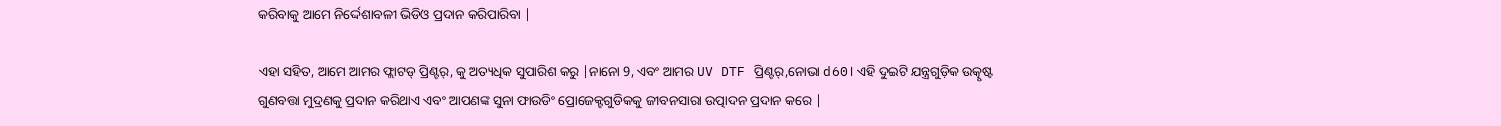କରିବାକୁ ଆମେ ନିର୍ଦ୍ଦେଶାବଳୀ ଭିଡିଓ ପ୍ରଦାନ କରିପାରିବା |

ଏହା ସହିତ, ଆମେ ଆମର ଫ୍ଲାଟଡ୍ ପ୍ରିଣ୍ଟର୍, କୁ ଅତ୍ୟଧିକ ସୁପାରିଶ କରୁ |ନାନୋ 9, ଏବଂ ଆମର UV DTF ପ୍ରିଣ୍ଟର୍,ନୋଭା d60। ଏହି ଦୁଇଟି ଯନ୍ତ୍ରଗୁଡ଼ିକ ଉତ୍କୃଷ୍ଟ ଗୁଣବତ୍ତା ମୁଦ୍ରଣକୁ ପ୍ରଦାନ କରିଥାଏ ଏବଂ ଆପଣଙ୍କ ସୁନା ଫାଉଡିଂ ପ୍ରୋଜେକ୍ଟଗୁଡିକକୁ ଜୀବନସାରା ଉତ୍ପାଦନ ପ୍ରଦାନ କରେ |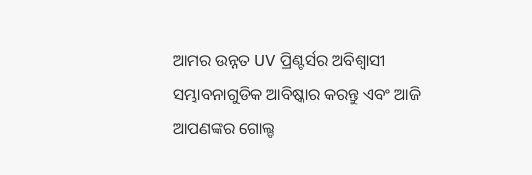ଆମର ଉନ୍ନତ UV ପ୍ରିଣ୍ଟର୍ସର ଅବିଶ୍ୱାସୀ ସମ୍ଭାବନାଗୁଡିକ ଆବିଷ୍କାର କରନ୍ତୁ ଏବଂ ଆଜି ଆପଣଙ୍କର ଗୋଲ୍ଡ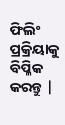ଫିଲିଂ ପ୍ରକ୍ରିୟାକୁ ବିପ୍ଳିକ କରନ୍ତୁ |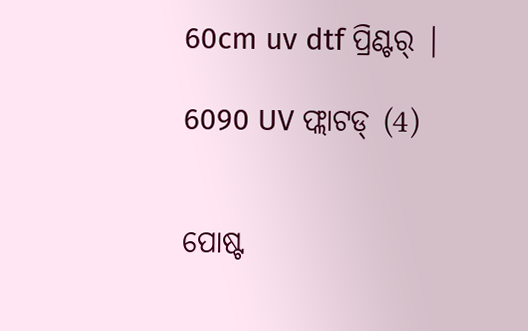60cm uv dtf ପ୍ରିଣ୍ଟର୍ |

6090 UV ଫ୍ଲାଟଡ୍ (4)


ପୋଷ୍ଟ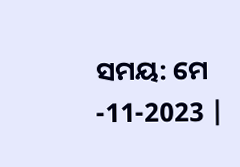ସମୟ: ମେ -11-2023 |